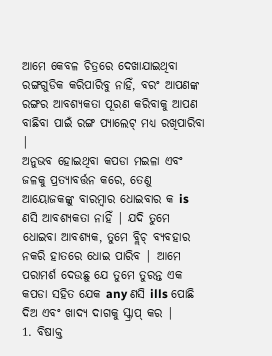ଆମେ କେବଳ ଚିତ୍ରରେ ଦେଖାଯାଇଥିବା ରଙ୍ଗଗୁଡିକ କରିପାରିବୁ ନାହିଁ, ବରଂ ଆପଣଙ୍କ ରଙ୍ଗର ଆବଶ୍ୟକତା ପୂରଣ କରିବାକୁ ଆପଣ ବାଛିବା ପାଇଁ ରଙ୍ଗ ପ୍ୟାଲେଟ୍ ମଧ୍ୟ ରଖିପାରିବା |
ଅନୁଭବ ହୋଇଥିବା କପଡା ମଇଳା ଏବଂ ଜଳକୁ ପ୍ରତ୍ୟାବର୍ତ୍ତନ କରେ, ତେଣୁ ଆୟୋଜକଙ୍କୁ ବାରମ୍ବାର ଧୋଇବାର କ is ଣସି ଆବଶ୍ୟକତା ନାହିଁ | ଯଦି ତୁମେ ଧୋଇବା ଆବଶ୍ୟକ, ତୁମେ ବ୍ଲିଚ୍ ବ୍ୟବହାର ନକରି ହାତରେ ଧୋଇ ପାରିବ | ଆମେ ପରାମର୍ଶ ଦେଉଛୁ ଯେ ତୁମେ ତୁରନ୍ତ ଏକ କପଡା ସହିତ ଯେକ any ଣସି ills ପୋଛି ଦିଅ ଏବଂ ଖାଦ୍ୟ ଦାଗକୁ ସ୍କ୍ରାପ୍ କର |
1. ବିଷାକ୍ତ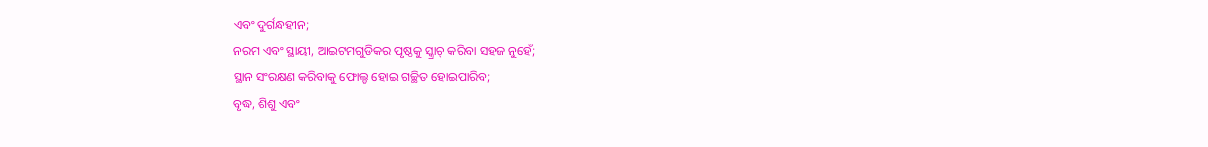ଏବଂ ଦୁର୍ଗନ୍ଧହୀନ;
ନରମ ଏବଂ ସ୍ଥାୟୀ, ଆଇଟମଗୁଡିକର ପୃଷ୍ଠକୁ ସ୍କ୍ରାଚ୍ କରିବା ସହଜ ନୁହେଁ;
ସ୍ଥାନ ସଂରକ୍ଷଣ କରିବାକୁ ଫୋଲ୍ଡ ହୋଇ ଗଚ୍ଛିତ ହୋଇପାରିବ;
ବୃଦ୍ଧ, ଶିଶୁ ଏବଂ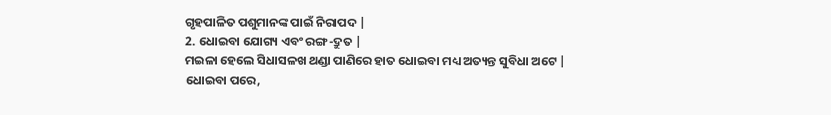ଗୃହପାଳିତ ପଶୁମାନଙ୍କ ପାଇଁ ନିରାପଦ |
2. ଧୋଇବା ଯୋଗ୍ୟ ଏବଂ ରଙ୍ଗ-ଦ୍ରୁତ |
ମଇଳା ହେଲେ ସିଧାସଳଖ ଥଣ୍ଡା ପାଣିରେ ହାତ ଧୋଇବା ମଧ୍ୟ ଅତ୍ୟନ୍ତ ସୁବିଧା ଅଟେ |
ଧୋଇବା ପରେ,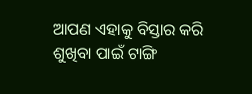ଆପଣ ଏହାକୁ ବିସ୍ତାର କରି ଶୁଖିବା ପାଇଁ ଟାଙ୍ଗି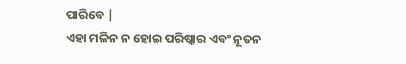ପାରିବେ |
ଏହା ମଳିନ ନ ହୋଇ ପରିଷ୍କାର ଏବଂ ନୂତନ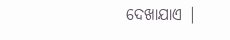ଦେଖାଯାଏ |